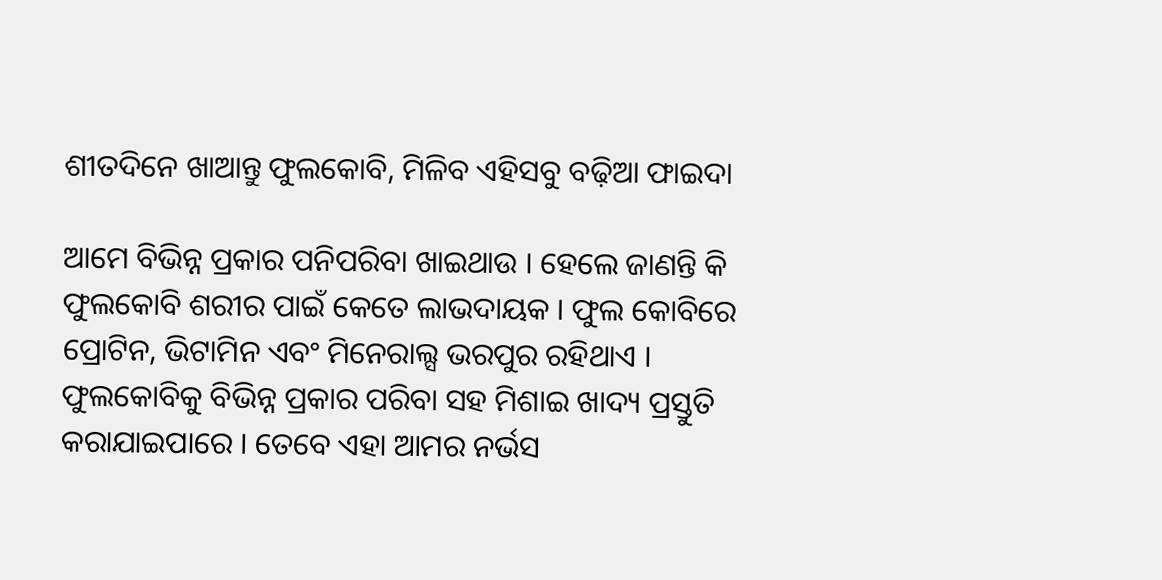ଶୀତଦିନେ ଖାଆନ୍ତୁ ଫୁଲକୋବି, ମିଳିବ ଏହିସବୁ ବଢ଼ିଆ ଫାଇଦା

ଆମେ ବିଭିନ୍ନ ପ୍ରକାର ପନିପରିବା ଖାଇଥାଉ । ହେଲେ ଜାଣନ୍ତି କି ଫୁଲକୋବି ଶରୀର ପାଇଁ କେତେ ଲାଭଦାୟକ । ଫୁଲ କୋବିରେ ପ୍ରୋଟିନ, ଭିଟାମିନ ଏବଂ ମିନେରାଲ୍ସ ଭରପୁର ରହିଥାଏ । ଫୁଲକୋବିକୁ ବିଭିନ୍ନ ପ୍ରକାର ପରିବା ସହ ମିଶାଇ ଖାଦ୍ୟ ପ୍ରସ୍ତୁତି କରାଯାଇପାରେ । ତେବେ ଏହା ଆମର ନର୍ଭସ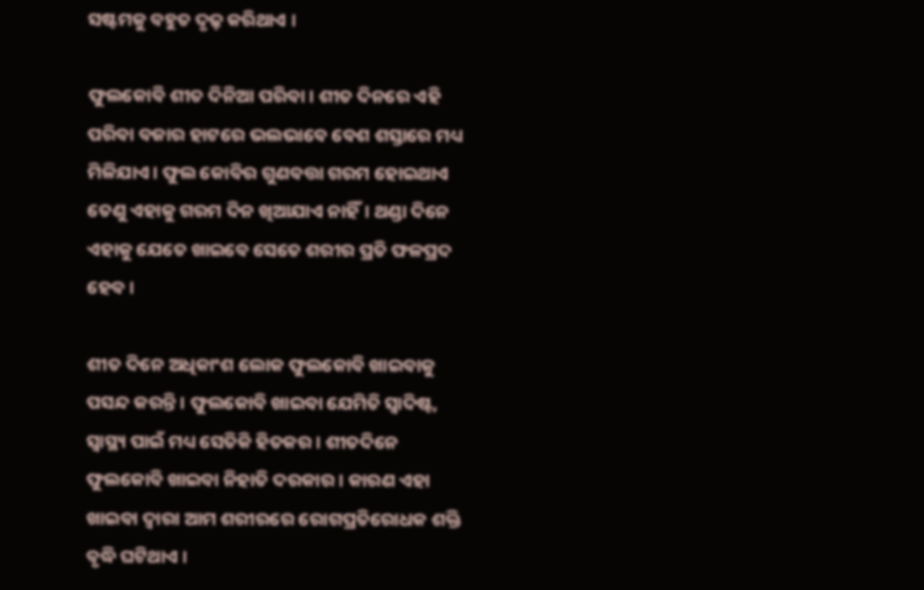ସଷ୍ଟମକୁ ବହୁତ ଦୃଢ଼ କରିଥାଏ ।

ଫୁଲକୋବି ଶୀତ ଦିନିଆ ପରିବା। ଶୀତ ଦିନରେ ଏହି ପରିବା ବଜାର ହାଟରେ ଭଲଭାବେ ବେଶ ଶସ୍ତାରେ ମଧ୍ୟ ମିଳିଯାଏ। ଫୁଲ କୋବିର ଗୁଣବତ୍ତା ଗରମ ହୋଇଥାଏ ତେଣୁ ଏହାକୁ ଗରମ ଦିନ ଖିଆଯାଏ ନାହିଁ। ଥଣ୍ଡା ଦିନେ ଏହାକୁ ଯେତେ ଖାଇବେ ସେତେ ଶରୀର ପ୍ରତି ଫଳପ୍ରଦ ହେବ।

ଶୀତ ଦିନେ ଅଧିକାଂଶ ଲୋକ ଫୁଲକୋବି ଖାଇବାକୁ ପସନ୍ଦ କରନ୍ତି। ଫୁଲକୋବି ଖାଇବା ଯେମିତି ସ୍ୱାଦିଷ୍ଟ, ସ୍ୱାସ୍ଥ୍ୟ ପାଇଁ ମଧ୍ୟ ସେତିକି ହିତକର । ଶୀତଦିନେ ଫୁଲକୋବି ଖାଇବା ନିହାତି ଦରକାର । କାରଣ ଏହା ଖାଇବା ଦ୍ୱାରା ଆମ ଶରୀରରେ ରୋଗପ୍ରତିରୋଧକ ଶକ୍ତି ବୃଦ୍ଧି ଘଟିଥାଏ ।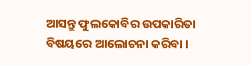ଆସନ୍ତୁ ଫୁଲକୋବିର ଉପକାରିତା ବିଷୟରେ ଆଲୋଚନା କରିବା ।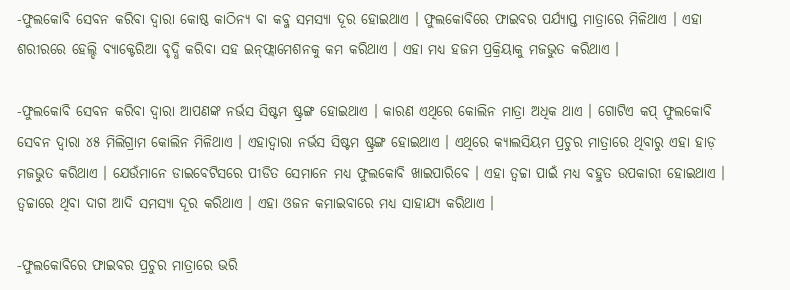-ଫୁଲକୋବି ସେବନ କରିବା ଦ୍ୱାରା କୋଷ୍ଠ କାଠିନ୍ୟ ବା କବ୍ଜ ସମସ୍ୟା ଦୂର ହୋଇଥାଏ । ଫୁଲକୋବିରେ ଫାଇବର ପର୍ଯ୍ୟାପ୍ତ ମାତ୍ରାରେ ମିଳିଥାଏ । ଏହା ଶରୀରରେ ହେଲ୍ଦି ବ୍ୟାକ୍ଟେରିଆ ବୃଦ୍ଧି କରିବା ସହ ଇନ୍‌ଫ୍ଲାମେଶନକୁ କମ କରିଥାଏ । ଏହା ମଧ୍ୟ ହଜମ ପ୍ରକ୍ରିୟାକୁ ମଜଭୁତ କରିଥାଏ ।

-ଫୁଲକୋବି ସେବନ କରିବା ଦ୍ୱାରା ଆପଣଙ୍କ ନର୍ଭସ ସିଷ୍ଟମ ଷ୍ଟ୍ରଙ୍ଗ ହୋଇଥାଏ । କାରଣ ଏଥିରେ କୋଲିନ ମାତ୍ରା ଅଧିକ ଥାଏ । ଗୋଟିଏ କପ୍‌ ଫୁଲକୋବି ସେବନ ଦ୍ୱାରା ୪୫ ମିଲିଗ୍ରାମ କୋଲିନ ମିଳିଥାଏ । ଏହାଦ୍ୱାରା ନର୍ଭସ ସିଷ୍ଟମ ଷ୍ଟ୍ରଙ୍ଗ ହୋଇଥାଏ । ଏଥିରେ କ୍ୟାଲସିୟମ ପ୍ରଚୁର ମାତ୍ରାରେ ଥିବାରୁ ଏହା ହାଡ଼ ମଜଭୁତ କରିଥାଏ । ଯେଉଁମାନେ ଡାଇବେଟିସରେ ପୀଡିତ ସେମାନେ ମଧ୍ୟ ଫୁଲକୋବି ଖାଇପାରିବେ । ଏହା ତ୍ୱଚ୍ଚା ପାଇଁ ମଧ୍ୟ ବହୁତ ଉପକାରୀ ହୋଇଥାଏ । ତ୍ୱଚ୍ଚାରେ ଥିବା ଦାଗ ଆଦି ସମସ୍ୟା ଦୂର କରିଥାଏ । ଏହା ଓଜନ କମାଇବାରେ ମଧ୍ୟ ସାହାଯ୍ୟ କରିଥାଏ ।

-ଫୁଲକୋବିରେ ଫାଇବର ପ୍ରଚୁର ମାତ୍ରାରେ ଭରି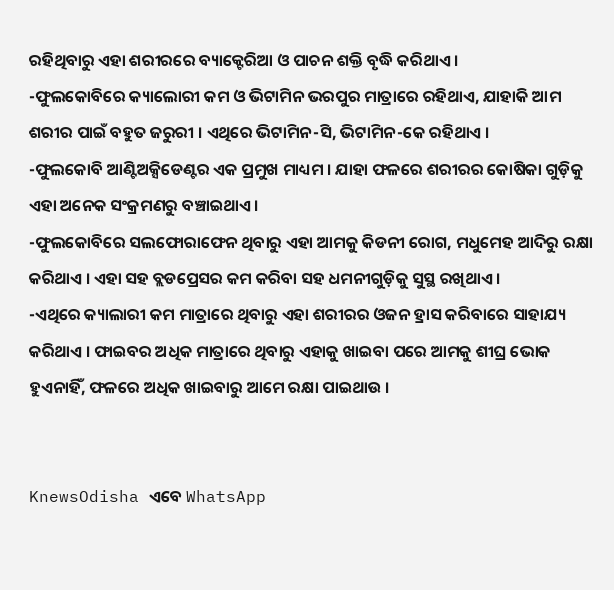ରହିଥିବାରୁ ଏହା ଶରୀରରେ ବ୍ୟାକ୍ଟେରିଆ ଓ ପାଚନ ଶକ୍ତି ବୃଦ୍ଧି କରିଥାଏ ।
-ଫୁଲକୋବିରେ କ୍ୟାଲୋରୀ କମ ଓ ଭିଟାମିନ ଭରପୁର ମାତ୍ରାରେ ରହିଥାଏ, ଯାହାକି ଆମ ଶରୀର ପାଇଁ ବହୁତ ଜରୁରୀ । ଏଥିରେ ଭିଟାମିନ-ସି, ଭିଟାମିନ-କେ ରହିଥାଏ ।
-ଫୁଲକୋବି ଆଣ୍ଟିଅକ୍ସିଡେଣ୍ଟର ଏକ ପ୍ରମୁଖ ମାଧ୍ୟମ । ଯାହା ଫଳରେ ଶରୀରର କୋଷିକା ଗୁଡ଼ିକୁ ଏହା ଅନେକ ସଂକ୍ରମଣରୁ ବଞ୍ଚାଇଥାଏ ।
-ଫୁଲକୋବିରେ ସଲଫୋରାଫେନ ଥିବାରୁ ଏହା ଆମକୁ କିଡନୀ ରୋଗ, ମଧୁମେହ ଆଦିରୁ ରକ୍ଷା କରିଥାଏ । ଏହା ସହ ବ୍ଲଡପ୍ରେସର କମ କରିବା ସହ ଧମନୀଗୁଡ଼ିକୁ ସୁସ୍ଥ ରଖିଥାଏ ।
-ଏଥିରେ କ୍ୟାଲାରୀ କମ ମାତ୍ରାରେ ଥିବାରୁ ଏହା ଶରୀରର ଓଜନ ହ୍ରାସ କରିବାରେ ସାହାଯ୍ୟ କରିଥାଏ । ଫାଇବର ଅଧିକ ମାତ୍ରାରେ ଥିବାରୁ ଏହାକୁ ଖାଇବା ପରେ ଆମକୁ ଶୀଘ୍ର ଭୋକ ହୁଏନାହିଁ, ଫଳରେ ଅଧିକ ଖାଇବାରୁ ଆମେ ରକ୍ଷା ପାଇଥାଉ ।


KnewsOdisha ଏବେ WhatsApp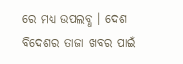ରେ ମଧ୍ୟ ଉପଲବ୍ଧ । ଦେଶ ବିଦେଶର ତାଜା ଖବର ପାଇଁ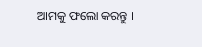ଆମକୁ ଫଲୋ କରନ୍ତୁ ।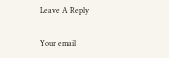Leave A Reply

Your email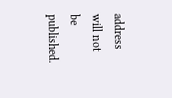address will not be published.